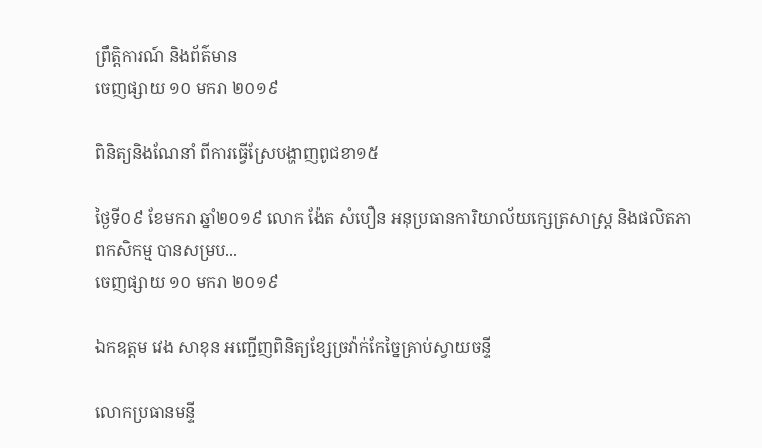ព្រឹត្តិការណ៍ និងព័ត៌មាន
ចេញផ្សាយ ១០ មករា ២០១៩

ពិនិត្យនិងណែនាំ ពីការធ្វើស្រែបង្ហាញពូជខា១៥

ថ្ងៃទី០៩ ខែមករា ឆ្នាំ២០១៩ លោក ង៉ែត សំបឿន អនុប្រធានការិយាល័យក្សេត្រសាស្ត្រ និងផលិតភាពកសិកម្ម បានសម្រប...
ចេញផ្សាយ ១០ មករា ២០១៩

ឯកឧត្តម វេង សាខុន អញ្ជើញពិនិត្យខ្សែច្រវ៉ាក់កែច្នៃគ្រាប់ស្វាយចន្ទី

លោកប្រធានមន្ទី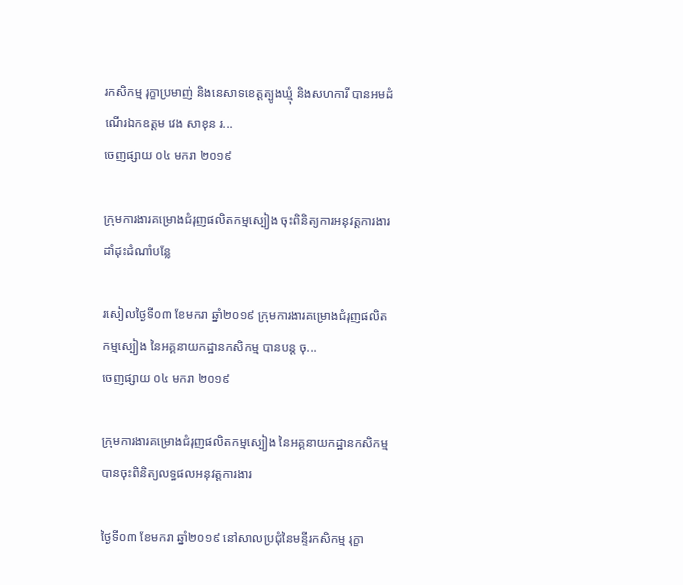រកសិកម្ម រុក្ខាប្រមាញ់ និងនេសាទខេត្តត្បូងឃ្មុំ និងសហការី បានអមដំណើរឯកឧត្តម វេង សាខុន រ...
ចេញផ្សាយ ០៤ មករា ២០១៩

ក្រុមការងារគម្រោងជំរុញផលិតកម្មស្បៀង ចុះពិនិត្យការអនុវត្តការងារដាំដុះដំណាំបន្លែ

រសៀលថ្ងៃទី០៣ ខែមករា ឆ្នាំ២០១៩ ក្រុមការងារគម្រោងជំរុញផលិតកម្មស្បៀង នៃអគ្គនាយកដ្ឋានកសិកម្ម បានបន្ត ចុ...
ចេញផ្សាយ ០៤ មករា ២០១៩

ក្រុមការងារគម្រោងជំរុញផលិតកម្មស្បៀង នៃអគ្គនាយកដ្ឋានកសិកម្ម បានចុះពិនិត្យលទ្ធផលអនុវត្តការងារ

ថ្ងៃទី០៣ ខែមករា ឆ្នាំ២០១៩ នៅសាលប្រជុំនៃមន្ទីរកសិកម្ម រុក្ខា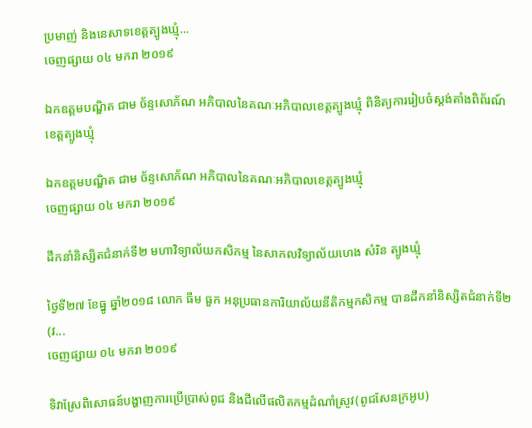ប្រមាញ់ និងនេសាទខេត្តត្បូងឃ្មុំ...
ចេញផ្សាយ ០៤ មករា ២០១៩

ឯកឧត្តមបណ្ឌិត ជាម ច័ន្ទសោភ័ណ អភិបាលនៃគណៈអភិបាលខេត្តត្បូងឃ្មុំ ពិនិត្យការរៀបចំស្តង់តាំងពិព័រណ៍ខេត្តត្បូងឃ្មុំ

ឯកឧត្តមបណ្ឌិត ជាម ច័ន្ទសោភ័ណ អភិបាលនៃគណៈអភិបាលខេត្តត្បូងឃ្មុំ
ចេញផ្សាយ ០៤ មករា ២០១៩

ដឹកនាំនិស្សិតជំនាក់ទី២ មហាវិទ្យាល័យកសិកម្ម នៃសាកលវិទ្យាល័យហេង សំរិន ត្បូងឃ្មុំ

ថ្ងៃទី២៧ ខែធ្នូ ឆ្នាំ២០១៨ លោក ធីម ធួក អនុប្រធានការិយាល័យនីតិកម្មកសិកម្ម បានដឹកនាំនិស្សិតជំនាក់ទី២ (វ...
ចេញផ្សាយ ០៤ មករា ២០១៩

ទិវាស្រែពិសោធន៍បង្ហាញការប្រើប្រាស់ពូជ និងជីលើផលិតកម្មដំណាំស្រូវ(ពូជសែនក្រអូប)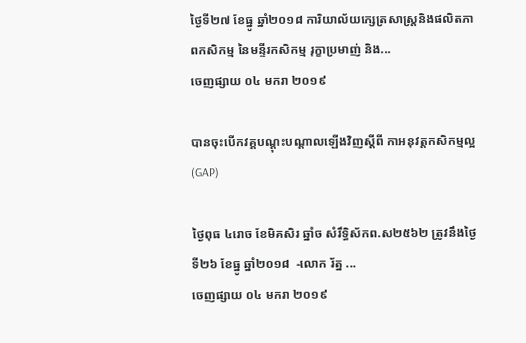ថ្ងៃទី២៧ ខែធ្នូ ឆ្នាំ២០១៨ ការិយាល័យក្សេត្រសាស្រ្តនិងផលិតភាពកសិកម្ម នៃមន្ទីរកសិកម្ម រុក្ខាប្រមាញ់ និង...
ចេញផ្សាយ ០៤ មករា ២០១៩

បានចុះបើកវគ្គបណ្តុះបណ្តាលឡើងវិញស្តីពី កាអនុវត្តកសិកម្មល្អ(GAP)

ថ្ងៃពុធ ៤រោច ខែមិគសិរ ឆ្នាំច សំរឹទ្ធិស័កព.ស២៥៦២ ត្រូវនឹងថ្ងៃទី២៦ ខែធ្នូ ឆ្នាំ២០១៨  -លោក រ័ត្ន ...
ចេញផ្សាយ ០៤ មករា ២០១៩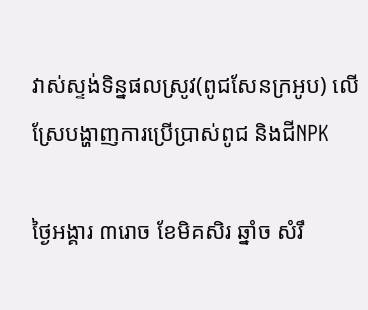វាស់ស្ទង់ទិន្នផលស្រូវ(ពូជសែនក្រអូប) លើស្រែបង្ហាញការប្រើប្រាស់ពូជ និងជីNPK

ថ្ងៃអង្គារ ៣រោច ខែមិគសិរ ឆ្នាំច សំរឹ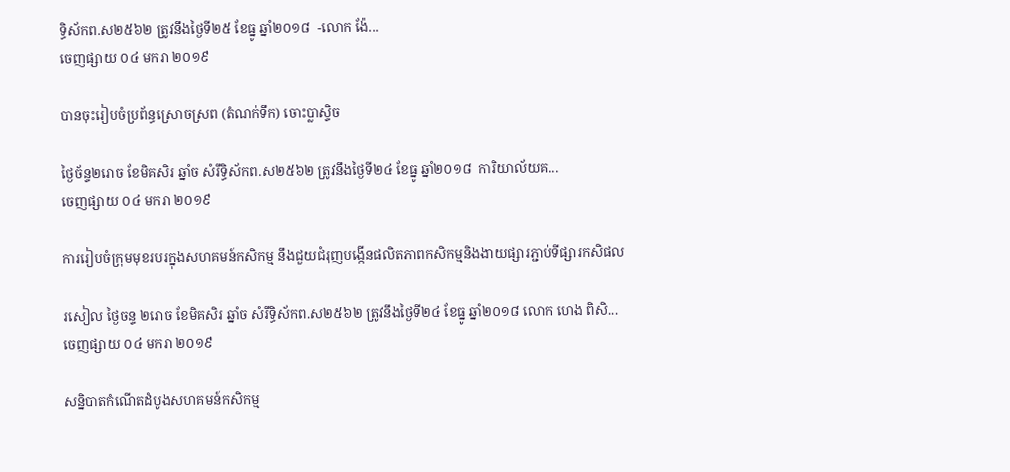ទ្ធិស័កព.ស២៥៦២ ត្រូវនឹងថ្ងៃទី២៥ ខែធ្នូ ឆ្នាំ២០១៨  -លោក ង៉ែ...
ចេញផ្សាយ ០៤ មករា ២០១៩

បានចុះរៀបចំប្រព័ន្ធស្រោចស្រព (តំណក់ទឹក) ចោះប្លាស្ទិច

ថ្ងៃច័ន្ទ២រោច ខែមិគសិរ ឆ្នាំច សំរឹទ្ធិស័កព.ស២៥៦២ ត្រូវនឹងថ្ងៃទី២៤ ខែធ្នូ ឆ្នាំ២០១៨  ការិយាល័យគ...
ចេញផ្សាយ ០៤ មករា ២០១៩

ការរៀបចំក្រុមមុខរបរក្នុងសហគមន៍កសិកម្ម នឹងជួយជំរុញបង្កើនផលិតភាពកសិកម្មនិងងាយផ្សារភ្ជាប់ទីផ្សារកសិផល

រសៀល ថ្ងៃចន្ទ ២រោច ខែមិគសិរ ឆ្នាំច សំរឹទ្ធិស័កព.ស២៥៦២ ត្រូវនឹងថ្ងៃទី២៤ ខែធ្នូ ឆ្នាំ២០១៨ លោក ហេង ពិសិ...
ចេញផ្សាយ ០៤ មករា ២០១៩

សន្និបាតកំណើតដំបូងសហគមន៍កសិកម្ម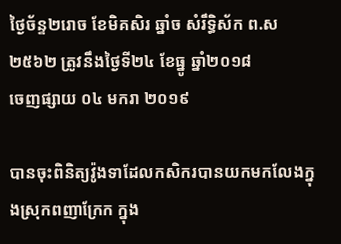ថ្ងៃច័ន្ទ២រោច ខែមិគសិរ ឆ្នាំច សំរឹទ្ធិស័ក ព.ស២៥៦២ ត្រូវនឹងថ្ងៃទី២៤ ខែធ្នូ ឆ្នាំ២០១៨
ចេញផ្សាយ ០៤ មករា ២០១៩

បានចុះពិនិត្យវ៉ូងទាដែលកសិករបានយកមកលែងក្នុងស្រុកពញាក្រែក ក្នុង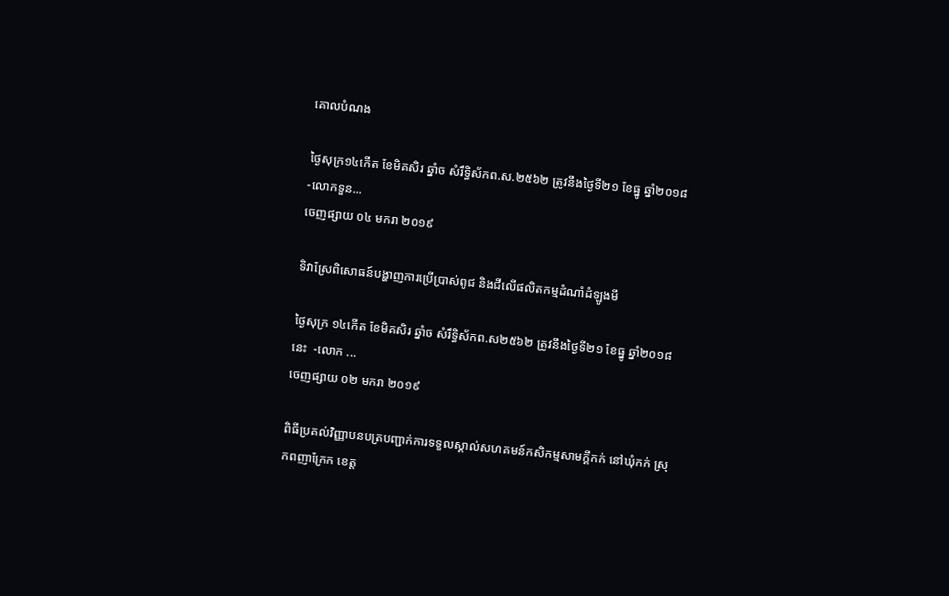គោលបំណង

ថ្ងៃសុក្រ១៤កើត ខែមិគសិរ ឆ្នាំច សំរឹទ្ធិស័កព.ស.២៥៦២ ត្រូវនឹងថ្ងៃទី២១ ខែធ្នូ ឆ្នាំ២០១៨  -លោកទួន...
ចេញផ្សាយ ០៤ មករា ២០១៩

ទិវាស្រែពិសោធន៍បង្ហាញការប្រើប្រាស់ពូជ និងជីលើផលិតកម្មដំណាំដំឡូងមី

ថ្ងៃសុក្រ ១៤កើត ខែមិគសិរ ឆ្នាំច សំរឹទ្ធិស័កព.ស២៥៦២ ត្រូវនឹងថ្ងៃទី២១ ខែធ្នូ ឆ្នាំ២០១៨នេះ  -លោក ...
ចេញផ្សាយ ០២ មករា ២០១៩

ពិធីប្រគល់វិញ្ញាបនបត្របញ្ជាក់ការទទួលស្គាល់សហគមន៍កសិកម្មសាមក្គីកក់ នៅឃុំកក់ ស្រុកពញាក្រែក ខេត្ត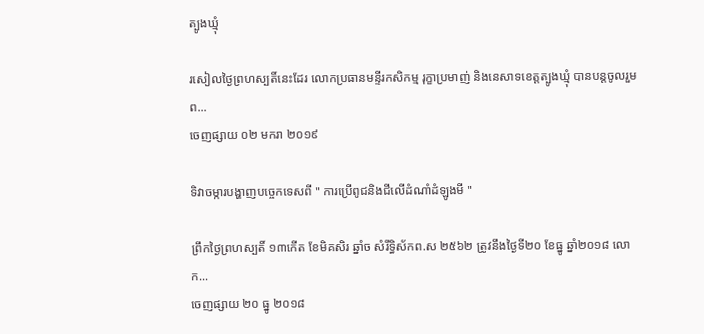ត្បូងឃ្មុំ

រសៀលថ្ងៃព្រហស្បតិ៍នេះដែរ លោកប្រធានមន្ទីរកសិកម្ម រុក្ខាប្រមាញ់ និងនេសាទខេត្តត្បូងឃ្មុំ បានបន្តចូលរួមព...
ចេញផ្សាយ ០២ មករា ២០១៩

ទិវាចម្ការបង្ហាញបច្ចេកទេសពី " ការប្រើពូជនិងជីលើដំណាំដំឡូងមី "

ព្រឹកថ្ងៃព្រហស្បតិ៍ ១៣កើត ខែមិគសិរ ឆ្នាំច សំរឹទ្ធិស័កព.ស ២៥៦២ ត្រូវនឹងថ្ងៃទី២០ ខែធ្នូ ឆ្នាំ២០១៨ លោក...
ចេញផ្សាយ ២០ ធ្នូ ២០១៨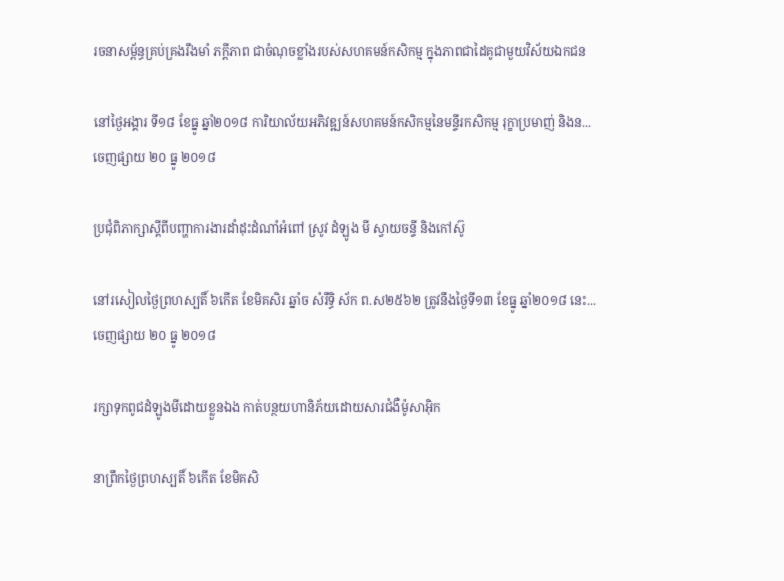រចនាសម្ព័ន្ធគ្រប់គ្រងរឹងមាំ ភក្តីភាព ជាចំណុចខ្លាំងរបស់សហគមន៍កសិកម្ម ក្នុងភាពជាដៃគូជាមួយវិស័យឯកជន

នៅថ្ងៃអង្គារ ទី១៨ ខែធ្នូ ឆ្នាំ២០១៨ ការិយាល័យអភិវឌ្ឍន៍សហគមន៍កសិកម្មនៃមន្ទីរកសិកម្ម រុក្ខាប្រមាញ់ និងន...
ចេញផ្សាយ ២០ ធ្នូ ២០១៨

ប្រជុំពិភាក្សាស្ដីពីបញ្ហាការងារដាំដុះដំណាំអំពៅ ស្រូវ ដំឡូង មី ស្វាយចន្ទី និងកៅស៊ូ

នៅរសៀលថ្ងៃព្រហស្បតិ៍ ៦កើត ខែមិគសិរ ឆ្នាំច សំរឹទ្ធិ ស័ក ព.ស២៥៦២ ត្រូវនឹងថ្ងៃទី១៣ ខែធ្នូ ឆ្នាំ២០១៨ នេះ...
ចេញផ្សាយ ២០ ធ្នូ ២០១៨

រក្សាទុកពូជដំឡូងមីដោយខ្លួនឯង កាត់បន្ថយហានិភ័យដោយសារជំងឺម៉ូសាអ៊ិក

នាព្រឹកថ្ងៃព្រហស្បតិ៍ ៦កើត ខែមិគសិ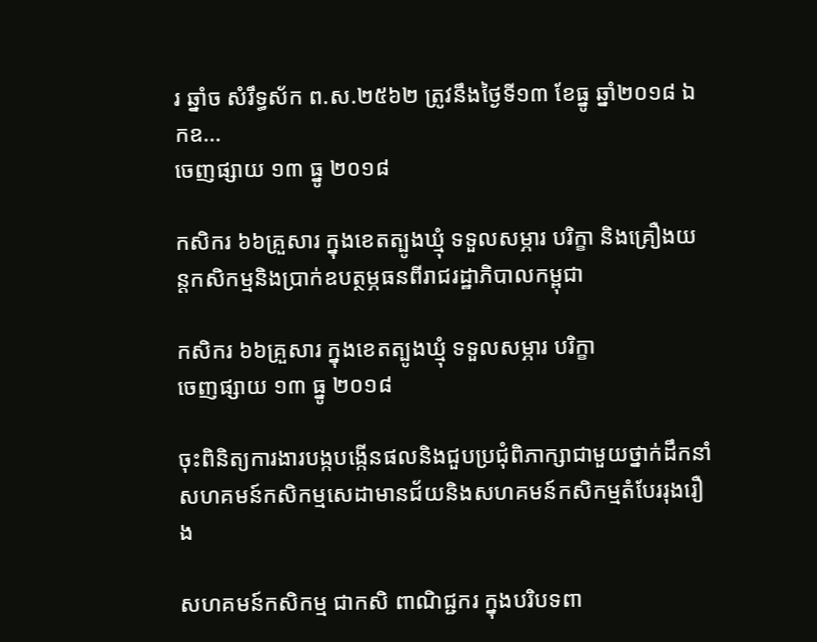រ ឆ្នាំច សំរឹទ្ធស័ក ព.ស.២៥៦២ ត្រូវនឹងថ្ងៃទី១៣ ខែធ្នូ ឆ្នាំ២០១៨ ឯកឧ...
ចេញផ្សាយ ១៣ ធ្នូ ២០១៨

កសិករ ៦៦គ្រួសារ ក្នុងខេតត្បូងឃ្មុំ ទទួលសម្ភារ បរិក្ខា និងគ្រឿងយន្តកសិកម្មនិងប្រាក់ឧបត្ថម្ភធនពីរាជរដ្ឋាភិបាលកម្ពុជា

កសិករ ៦៦គ្រួសារ ក្នុងខេតត្បូងឃ្មុំ ទទួលសម្ភារ បរិក្ខា
ចេញផ្សាយ ១៣ ធ្នូ ២០១៨

ចុះពិនិត្យការងារបង្កបង្កើនផលនិងជួបប្រជុំពិភាក្សាជាមួយថ្នាក់ដឹកនាំសហគមន៍កសិកម្មសេដាមានជ័យនិងសហគមន៍កសិកម្មតំបែររុងរឿង

សហគមន៍កសិកម្ម ជាកសិ ពាណិជ្ជករ ក្នុងបរិបទពា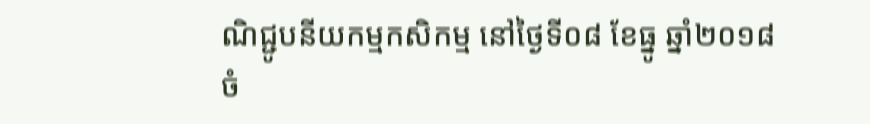ណិជ្ជូបនីយកម្មកសិកម្ម នៅថ្ងៃទី០៨ ខែធ្នូ ឆ្នាំ២០១៨
ចំ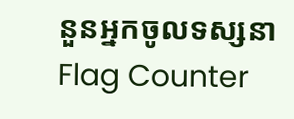នួនអ្នកចូលទស្សនា
Flag Counter